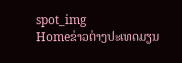spot_img
Homeຂ່າວຕ່າງປະເທດມຽນ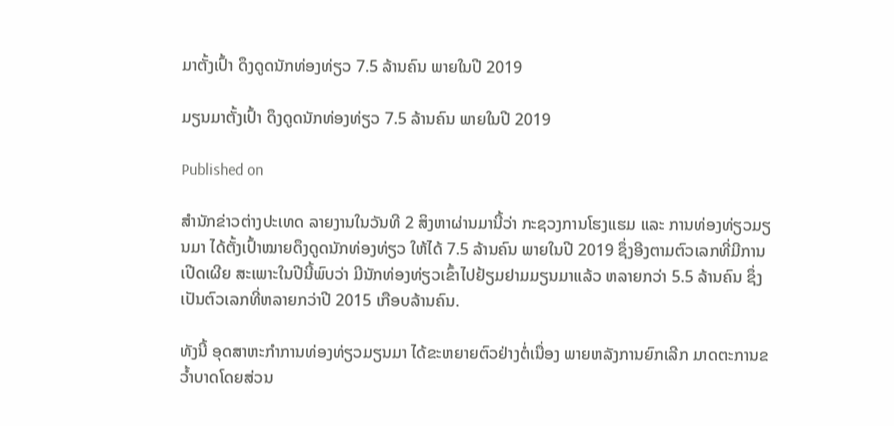ມາຕັ້ງເປົ້າ ດຶງດູດນັກທ່ອງທ່ຽວ 7.5 ລ້ານຄົນ ພາຍໃນປີ 2019

ມຽນມາຕັ້ງເປົ້າ ດຶງດູດນັກທ່ອງທ່ຽວ 7.5 ລ້ານຄົນ ພາຍໃນປີ 2019

Published on

ສຳນັກຂ່າວຕ່າງປະເທດ ລາຍງານໃນວັນທີ 2 ສິງຫາຜ່ານມານີ້ວ່າ ກະຊວງການໂຮງແຮມ ແລະ ການທ່ອງທ່ຽວມຽນມາ ໄດ້ຕັ້ງເປົ້າໝາຍດຶງດູດນັກທ່ອງທ່ຽວ ໃຫ້ໄດ້ 7.5 ລ້ານຄົນ ພາຍໃນປີ 2019 ຊຶ່ງອີງຕາມຕົວເລກທີ່ມີການເປີດເຜີຍ ສະເພາະໃນປີນີ້ພົບວ່າ ມີນັກທ່ອງທ່ຽວເຂົ້າໄປຢ້ຽມຢາມມຽນມາແລ້ວ ຫລາຍກວ່າ 5.5 ລ້ານຄົນ ຊຶ່ງເປັນຕົວເລກທີ່ຫລາຍກວ່າປີ 2015 ເກືອບລ້ານຄົນ.

ທັງນີ້ ອຸດສາຫະກຳການທ່ອງທ່ຽວມຽນມາ ໄດ້ຂະຫຍາຍຕົວຢ່າງຕໍ່ເນື່ອງ ພາຍຫລັງການຍົກເລີກ ມາດຕະການຂວ້ຳບາດໂດຍສ່ວນ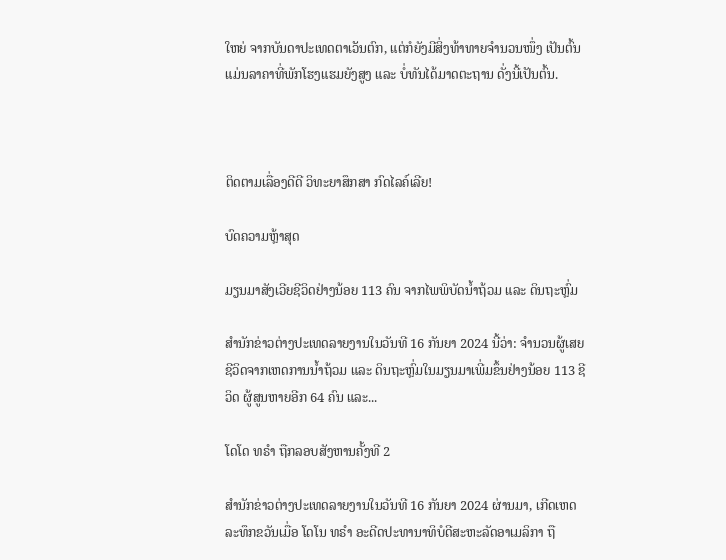ໃຫຍ່ ຈາກບັນດາປະເທດຕາເວັນຕົກ, ແຕ່ກໍຍັງມີສິ່ງທ້າທາຍຈຳນວນໜຶ່ງ ເປັນຕົ້ນແມ່ນລາຄາທີ່ພັກໂຮງແຮມຍັງສູງ ແລະ ບໍ່ທັນໄດ້ມາດຕະຖານ ດັ່ງນີ້ເປັນຕົ້ນ.



ຕິດຕາມເລື່ອງດີດີ ວິທະຍາສຶກສາ ກົດໄລຄ໌ເລີຍ!

ບົດຄວາມຫຼ້າສຸດ

ມຽນມາສັງເວີຍຊີວິດຢ່າງນ້ອຍ 113 ຄົນ ຈາກໄພພິບັດນ້ຳຖ້ວມ ແລະ ດິນຖະຫຼົ່ມ

ສຳນັກຂ່າວຕ່າງປະເທດລາຍງານໃນວັນທີ 16 ກັນຍາ 2024 ນີ້ວ່າ: ຈຳນວນຜູ້ເສຍຊີວິດຈາກເຫດການນ້ຳຖ້ວມ ແລະ ດິນຖະຫຼົ່ມໃນມຽນມາເພີ່ມຂຶ້ນຢ່າງນ້ອຍ 113 ຊີວິດ ຜູ້ສູນຫາຍອີກ 64 ຄົນ ແລະ...

ໂດໂດ ທຣຳ ຖືກລອບສັງຫານຄັ້ງທີ 2

ສຳນັກຂ່າວຕ່າງປະເທດລາຍງານໃນວັນທີ 16 ກັນຍາ 2024 ຜ່ານມາ, ເກີດເຫດລະທຶກຂວັນເມື່ອ ໂດໂນ ທຣຳ ອະດີດປະທານາທິບໍດີສະຫະລັດອາເມລິກາ ຖື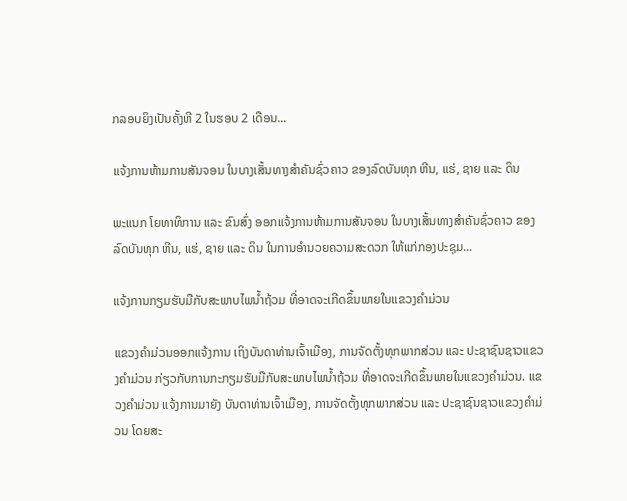ກລອບຍິງເປັນຄັ້ງທີ 2 ໃນຮອບ 2 ເດືອນ...

ແຈ້ງການຫ້າມການສັນຈອນ ໃນບາງເສັ້ນທາງສໍາຄັນຊົ່ວຄາວ ຂອງລົດບັນທຸກ ຫີນ, ແຮ່, ຊາຍ ແລະ ດິນ

ພະແນກ ໂຍທາທິການ ແລະ ຂົນສົ່ງ ອອກແຈ້ງການຫ້າມການສັນຈອນ ໃນບາງເສັ້ນທາງສໍາຄັນຊົ່ວຄາວ ຂອງລົດບັນທຸກ ຫີນ, ແຮ່, ຊາຍ ແລະ ດິນ ໃນການອໍານວຍຄວາມສະດວກ ໃຫ້ແກ່ກອງປະຊຸມ...

ແຈ້ງການກຽມຮັບມືກັບສະພາບໄພນໍ້າຖ້ວມ ທີ່ອາດຈະເກີດຂຶ້ນພາຍໃນແຂວງຄໍາມ່ວນ

ແຂວງຄຳມ່ວນອອກແຈ້ງການ ເຖິງບັນດາທ່ານເຈົ້າເມືອງ, ການຈັດຕັ້ງທຸກພາກສ່ວນ ແລະ ປະຊາຊົນຊາວແຂວງຄໍາມ່ວນ ກ່ຽວກັບການກະກຽມຮັບມືກັບສະພາບໄພນໍ້າຖ້ວມ ທີ່ອາດຈະເກີດຂຶ້ນພາຍໃນແຂວງຄໍາມ່ວນ. ແຂວງຄໍາມ່ວນ ແຈ້ງການມາຍັງ ບັນດາທ່ານເຈົ້າເມືອງ, ການຈັດຕັ້ງທຸກພາກສ່ວນ ແລະ ປະຊາຊົນຊາວແຂວງຄໍາມ່ວນ ໂດຍສະ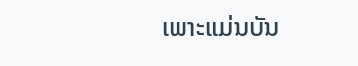ເພາະແມ່ນບັນ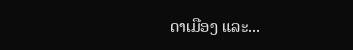ດາເມືອງ ແລະ...